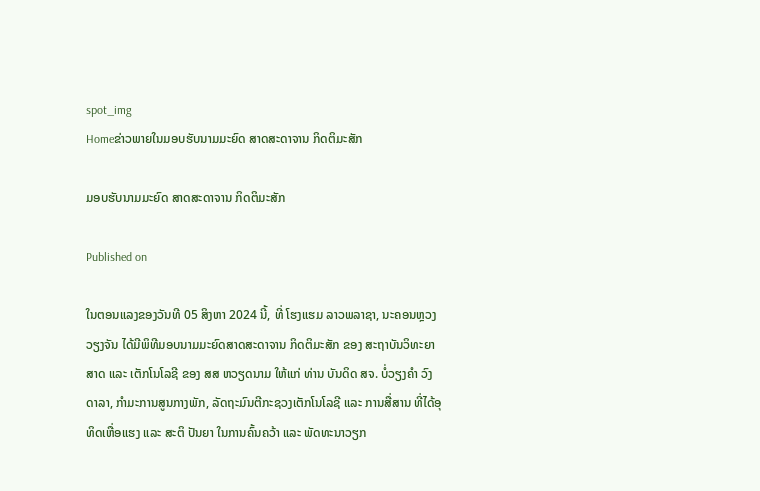spot_img
Homeຂ່າວພາຍໃນມອບຮັບນາມມະຍົດ ສາດສະດາຈານ ກິດຕິມະສັກ

ມອບຮັບນາມມະຍົດ ສາດສະດາຈານ ກິດຕິມະສັກ

Published on

ໃນຕອນແລງຂອງວັນທີ 05 ສິງຫາ 2024 ນີ້, ທີ່ ໂຮງແຮມ ລາວພລາຊາ, ນະຄອນຫຼວງວຽງຈັນ ໄດ້ມີພິທີມອບນາມມະຍົດສາດສະດາຈານ ກິດຕິມະສັກ ຂອງ ສະຖາບັນວິທະຍາສາດ ແລະ ເຕັກໂນໂລຊີ ຂອງ ສສ ຫວຽດນາມ ໃຫ້ແກ່ ທ່ານ ບັນດິດ ສຈ. ບໍ່ວຽງຄຳ ວົງດາລາ, ກຳມະການສູນກາງພັກ, ລັດຖະມົນຕີກະຊວງເຕັກໂນໂລຊີ ແລະ ການສື່ສານ ທີ່ໄດ້ອຸທິດເຫື່ອແຮງ ແລະ ສະຕິ ປັນຍາ ໃນການຄົ້ນຄວ້າ ແລະ ພັດທະນາວຽກ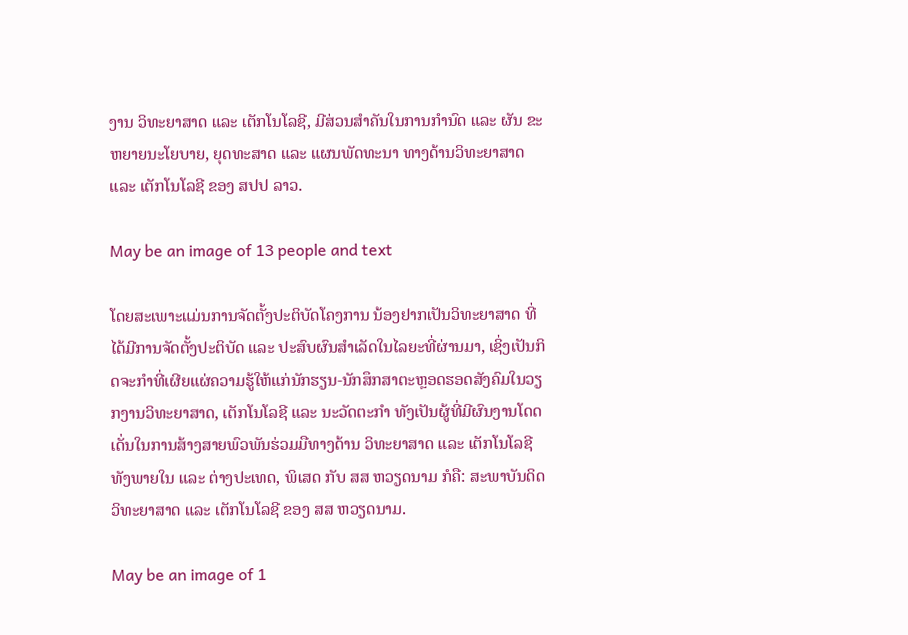ງານ ວິທະຍາສາດ ແລະ ເຕັກໂນໂລຊີ, ມີສ່ວນສໍາຄັນໃນການກໍານົດ ແລະ ຜັນ ຂະຫຍາຍນະໂຍບາຍ, ຍຸດທະສາດ ແລະ ແຜນພັດທະນາ ທາງດ້ານວິທະຍາສາດ ແລະ ເຕັກໂນໂລຊີ ຂອງ ສປປ ລາວ.

May be an image of 13 people and text

ໂດຍສະເພາະແມ່ນການຈັດຕັ້ງປະຕິບັດໂຄງການ ນ້ອງຢາກເປັນວິທະຍາສາດ ທີ່ໄດ້ມີການຈັດຕັ້ງປະຕິບັດ ແລະ ປະສົບຜົນສຳເລັດໃນໄລຍະທີ່ຜ່ານມາ, ເຊິ່ງເປັນກິດຈະກຳທີ່ເຜີຍແຜ່ຄວາມຮູ້ໃຫ້ແກ່ນັກຮຽນ-ນັກສຶກສາຕະຫຼອດຮອດສັງຄົມໃນວຽກງານວິທະຍາສາດ, ເຕັກໂນໂລຊີ ແລະ ນະວັດຕະກໍາ ທັງເປັນຜູ້ທີ່ມີຜົນງານໂດດເດັ່ນໃນການສ້າງສາຍພົວພັນຮ່ວມມືທາງດ້ານ ວິທະຍາສາດ ແລະ ເຕັກໂນໂລຊີ ທັງພາຍໃນ ແລະ ຕ່າງປະເທດ, ພິເສດ ກັບ ສສ ຫວຽດນາມ ກໍຄື: ສະພາບັນດິດ ວິທະຍາສາດ ແລະ ເຕັກໂນໂລຊີ ຂອງ ສສ ຫວຽດນາມ.

May be an image of 1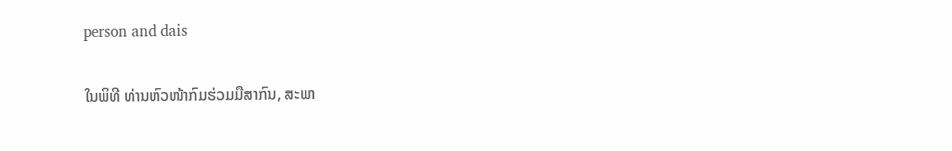person and dais

ໃນພິທີ ທ່ານຫົວໜ້າກົມຮ່ວມມືສາກົນ, ສະພາ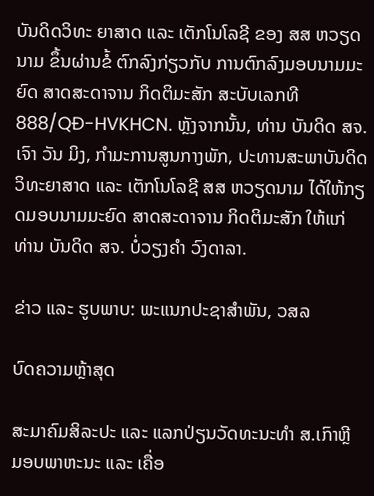ບັນດິດວິທະ ຍາສາດ ແລະ ເຕັກໂນໂລຊີ ຂອງ ສສ ຫວຽດນາມ ຂຶ້ນຜ່ານຂໍ້ ຕົກລົງກ່ຽວກັບ ການຕົກລົງມອບນາມມະຍົດ ສາດສະດາຈານ ກິດຕິມະສັກ ສະບັບເລກທີ 888/QĐ-HVKHCN. ຫຼັງຈາກນັ້ນ, ທ່ານ ບັນດິດ ສຈ. ເຈົາ ວັນ ມິງ, ກຳມະການສູນກາງພັກ, ປະທານສະພາບັນດິດວິທະຍາສາດ ແລະ ເຕັກໂນໂລຊີ ສສ ຫວຽດນາມ ໄດ້ໃຫ້ກຽດມອບນາມມະຍົດ ສາດສະດາຈານ ກິດຕິມະສັກ ໃຫ້ແກ່ ທ່ານ ບັນດິດ ສຈ. ບໍ່ວຽງຄຳ ວົງດາລາ.

ຂ່າວ ແລະ ຮູບພາບ: ພະແນກປະຊາສໍາພັນ, ວສລ

ບົດຄວາມຫຼ້າສຸດ

ສະມາຄົມສິລະປະ ແລະ ແລກປ່ຽນວັດທະນະທຳ ສ.ເກົາຫຼີ ມອບພາຫະນະ ແລະ ເຄື່ອ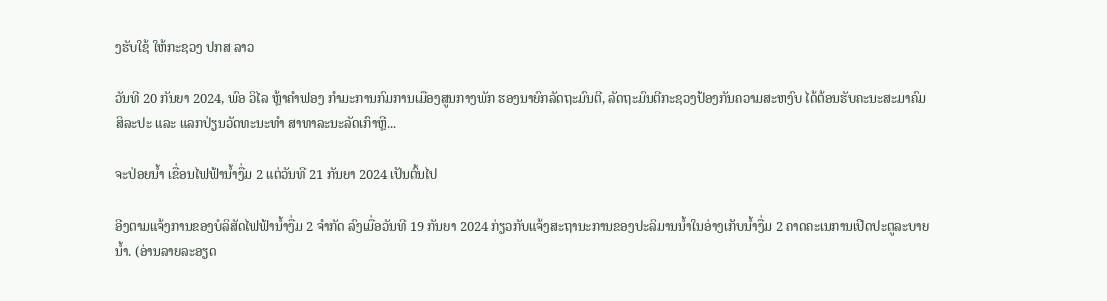ງຮັບໃຊ້ ໃຫ້ກະຊວງ ປກສ ລາວ

ວັນທີ 20 ກັນຍາ 2024, ພົອ ວິໄລ ຫຼ້າຄຳຟອງ ກຳມະການກົມການເມືອງສູນກາງພັກ ຮອງນາຍົກລັດຖະມົນຕີ, ລັດຖະມົນຕີກະຊວງປ້ອງກັນຄວາມສະຫງົບ ໄດ້ຕ້ອນຮັບຄະນະສະມາຄົມສິລະປະ ແລະ ແລກປ່ຽນວັດທະນະທຳ ສາທາລະນະລັດເກົາຫຼີ...

ຈະປ່ອຍນ້ຳ ເຂື່ອນໄຟຟ້ານ້ຳງື່ມ 2 ແຕ່ວັນທີ 21 ກັນຍາ 2024 ເປັນຕົ້ນໄປ

ອີງຕາມແຈ້ງການຂອງບໍລິສັດໄຟຟ້ານໍ້າງື່ມ 2 ຈຳກັດ ລົງເມື່ອວັນທີ 19 ກັນຍາ 2024 ກ່ຽວກັບແຈ້ງສະຖານະການຂອງປະລິມານນໍ້າໃນອ່າງເກັບນໍ້າງື່ມ 2 ຄາດຄະເນການເປີດປະຕູລະບາຍນໍ້າ. (ອ່ານລາຍລະອຽດ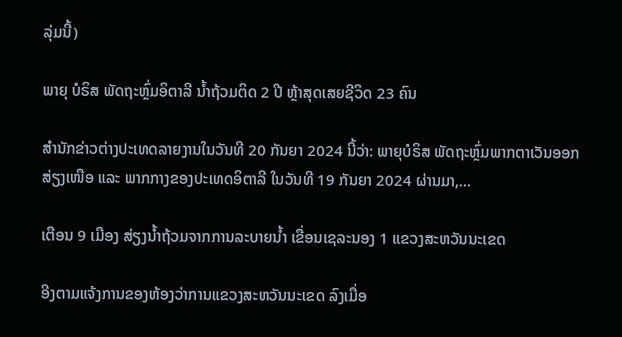ລຸ່ມນີ້)

ພາຍຸ ບໍຣິສ ພັດຖະຫຼົ່ມອິຕາລີ ນ້ຳຖ້ວມຕິດ 2 ປີ ຫຼ້າສຸດເສຍຊີວິດ 23 ຄົນ

ສຳນັກຂ່າວຕ່າງປະເທດລາຍງານໃນວັນທີ 20 ກັນຍາ 2024 ນີ້ວ່າ: ພາຍຸບໍຣິສ ພັດຖະຫຼົ່ມພາກຕາເວັນອອກສ່ຽງເໜືອ ແລະ ພາກກາງຂອງປະເທດອິຕາລີ ໃນວັນທີ 19 ກັນຍາ 2024 ຜ່ານມາ,...

ເຕືອນ 9 ເມືອງ ສ່ຽງນໍ້າຖ້ວມຈາກການລະບາຍນໍ້າ ເຂື່ອນເຊລະນອງ 1 ແຂວງສະຫວັນນະເຂດ

ອີງຕາມແຈ້ງການຂອງຫ້ອງວ່າການແຂວງສະຫວັນນະເຂດ ລົງເມື່ອ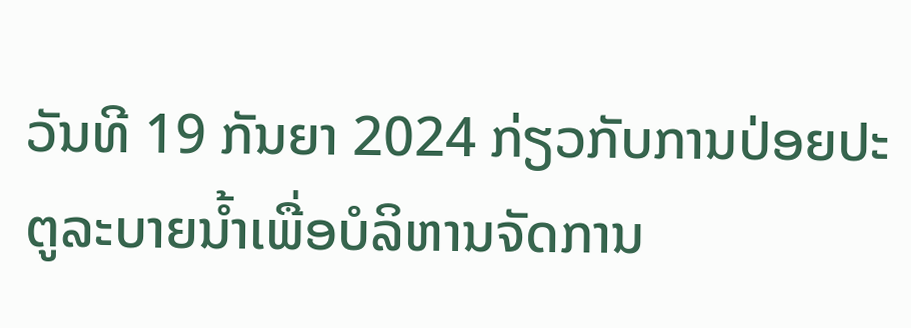ວັນທີ 19 ກັນຍາ 2024 ກ່ຽວກັບການປ່ອຍປະຕູລະບາຍນໍ້າເພື່ອບໍລິຫານຈັດການ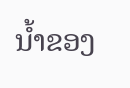ນໍ້າຂອງ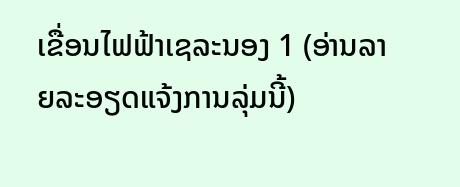ເຂື່ອນໄຟຟ້າເຊລະນອງ 1 (ອ່ານລາຍລະອຽດແຈ້ງການລຸ່ມນີ້)